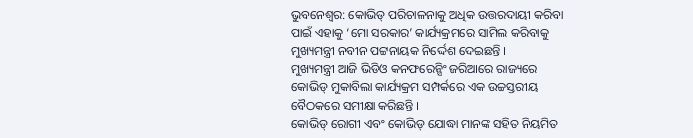ଭୁବନେଶ୍ବର: କୋଭିଡ୍ ପରିଚାଳନାକୁ ଅଧିକ ଉତ୍ତରଦାୟୀ କରିବା ପାଇଁ ଏହାକୁ ‘ମୋ ସରକାର’ କାର୍ଯ୍ୟକ୍ରମରେ ସାମିଲ କରିବାକୁ ମୁଖ୍ୟମନ୍ତ୍ରୀ ନବୀନ ପଟ୍ଟନାୟକ ନିର୍ଦ୍ଦେଶ ଦେଇଛନ୍ତି ।
ମୁଖ୍ୟମନ୍ତ୍ରୀ ଆଜି ଭିଡିଓ କନଫରେନ୍ସିଂ ଜରିଆରେ ରାଜ୍ୟରେ କୋଭିଡ୍ ମୁକାବିଲା କାର୍ଯ୍ୟକ୍ରମ ସମ୍ପର୍କରେ ଏକ ଉଚ୍ଚସ୍ତରୀୟ ବୈଠକରେ ସମୀକ୍ଷା କରିଛନ୍ତି ।
କୋଭିଡ୍ ରୋଗୀ ଏବଂ କୋଭିଡ୍ ଯୋଦ୍ଧା ମାନଙ୍କ ସହିତ ନିୟମିତ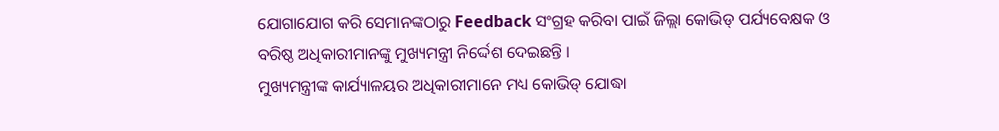ଯୋଗାଯୋଗ କରି ସେମାନଙ୍କଠାରୁ Feedback ସଂଗ୍ରହ କରିବା ପାଇଁ ଜିଲ୍ଲା କୋଭିଡ୍ ପର୍ଯ୍ୟବେକ୍ଷକ ଓ ବରିଷ୍ଠ ଅଧିକାରୀମାନଙ୍କୁ ମୁଖ୍ୟମନ୍ତ୍ରୀ ନିର୍ଦ୍ଦେଶ ଦେଇଛନ୍ତି ।
ମୁଖ୍ୟମନ୍ତ୍ରୀଙ୍କ କାର୍ଯ୍ୟାଳୟର ଅଧିକାରୀମାନେ ମଧ୍ୟ କୋଭିଡ୍ ଯୋଦ୍ଧା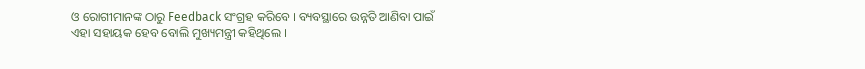ଓ ରୋଗୀମାନଙ୍କ ଠାରୁ Feedback ସଂଗ୍ରହ କରିବେ । ବ୍ୟବସ୍ଥାରେ ଉନ୍ନତି ଆଣିବା ପାଇଁ ଏହା ସହାୟକ ହେବ ବୋଲି ମୁଖ୍ୟମନ୍ତ୍ରୀ କହିଥିଲେ ।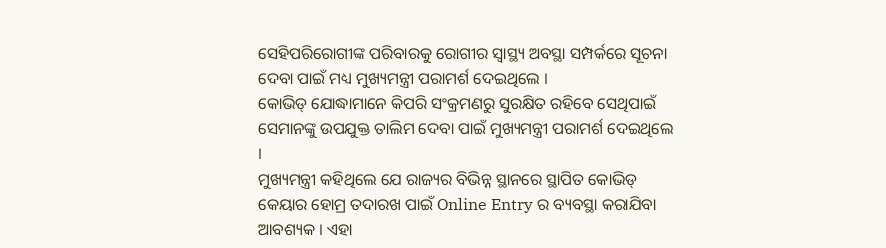ସେହିପରିରୋଗୀଙ୍କ ପରିବାରକୁ ରୋଗୀର ସ୍ବାସ୍ଥ୍ୟ ଅବସ୍ଥା ସମ୍ପର୍କରେ ସୂଚନା ଦେବା ପାଇଁ ମଧ୍ୟ ମୁଖ୍ୟମନ୍ତ୍ରୀ ପରାମର୍ଶ ଦେଇଥିଲେ ।
କୋଭିଡ୍ ଯୋଦ୍ଧାମାନେ କିପରି ସଂକ୍ରମଣରୁ ସୁରକ୍ଷିତ ରହିବେ ସେଥିପାଇଁ ସେମାନଙ୍କୁ ଉପଯୁକ୍ତ ତାଲିମ ଦେବା ପାଇଁ ମୁଖ୍ୟମନ୍ତ୍ରୀ ପରାମର୍ଶ ଦେଇଥିଲେ ।
ମୁଖ୍ୟମନ୍ତ୍ରୀ କହିଥିଲେ ଯେ ରାଜ୍ୟର ବିଭିନ୍ନ ସ୍ଥାନରେ ସ୍ଥାପିତ କୋଭିଡ୍ କେୟାର ହୋମ୍ର ତଦାରଖ ପାଇଁ Online Entry ର ବ୍ୟବସ୍ଥା କରାଯିବା ଆବଶ୍ୟକ । ଏହା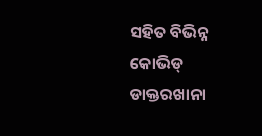ସହିତ ବିଭିନ୍ନ କୋଭିଡ୍ ଡାକ୍ତରଖାନା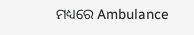ମଧ୍ୟରେ Ambulance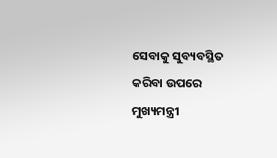ସେବାକୁ ସୁବ୍ୟବସ୍ଥିତ କରିବା ଉପରେ ମୁଖ୍ୟମନ୍ତ୍ରୀ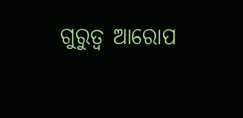ଗୁରୁତ୍ବ ଆରୋପ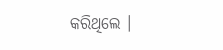କରିଥିଲେ ।